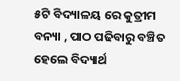୫ଟି ବିଦ୍ୟାଳୟ ରେ କୁତ୍ରୀମ ବନ୍ୟା , ପାଠ ପଢିବାରୁ ବଞ୍ଚିତ ହେଲେ ବିଦ୍ୟାର୍ଥ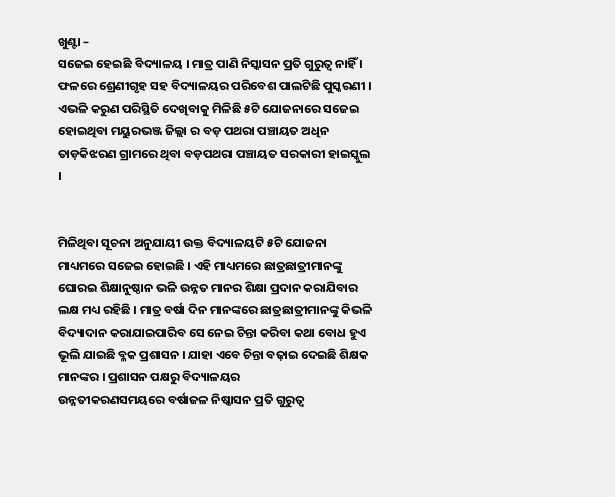ଖୁଣ୍ଟା –
ସଜେଇ ହେଇଛି ବିଦ୍ୟାଳୟ । ମାତ୍ର ପାଣି ନିସ୍କାସନ ପ୍ରତି ଗୁରୁତ୍ଵ ନାହିଁ । ଫଳରେ ଶ୍ରେଣୀଗୃହ ସହ ବିଦ୍ୟାଳୟର ପରିବେଶ ପାଲଟିଛି ପୁସ୍କରଣୀ । ଏଭଳି କରୁଣ ପରିସ୍ଥିତି ଦେଖିବାକୁ ମିଳିଛି ୫ଟି ଯୋଜନାରେ ସଜେଇ ହୋଇଥିବା ମୟୁରଭଞ୍ଜ ଜିଲ୍ଲା ର ବଡ଼ ପଥରା ପଞ୍ଚାୟତ ଅଧିନ ତାଡ଼କିଝରଣ ଗ୍ରାମରେ ଥିବା ବଡ଼ପଥରା ପଞ୍ଚାୟତ ସରକାରୀ ହାଇସ୍କୁଲ ।


ମିଳିଥିବା ସୂଚନା ଅନୁଯାୟୀ ଉକ୍ତ ବିଦ୍ୟାଳୟଟି ୫ଟି ଯୋଜନା ମାଧ୍ୟମରେ ସଜେଇ ହୋଇଛି । ଏହି ମାଧ୍ୟମରେ ଛାତ୍ରଛାତ୍ରୀମାନଙ୍କୁ ଘୋରଇ ଶିକ୍ଷାନୁଷ୍ଠାନ ଭଳି ଉନ୍ନତ ମାନର ଶିକ୍ଷା ପ୍ରଦାନ କରାଯିବାର ଲକ୍ଷ ମଧ୍ୟ ରହିଛି । ମାତ୍ର ବର୍ଷା ଦିନ ମାନଙ୍କରେ ଛାତ୍ରଛାତ୍ରୀମାନଙ୍କୁ କିଭଳି ବିଦ୍ୟାଦାନ କରାଯାଇପାରିବ ସେ ନେଇ ଚିନ୍ତା କରିବା କଥା ବୋଧ ହୁଏ ଭୂଲି ଯାଇଛି ବ୍ଳକ ପ୍ରଶାସନ । ଯାହା ଏବେ ଚିନ୍ତା ବଢ଼ାଇ ଦେଇଛି ଶିକ୍ଷକ ମାନଙ୍କର । ପ୍ରଶାସନ ପକ୍ଷରୁ ବିଦ୍ୟାଳୟର
ଉନ୍ନତୀକରଣସମୟରେ ବର୍ଷାଜଳ ନିଷ୍କାସନ ପ୍ରତି ଗୁରୁତ୍ଵ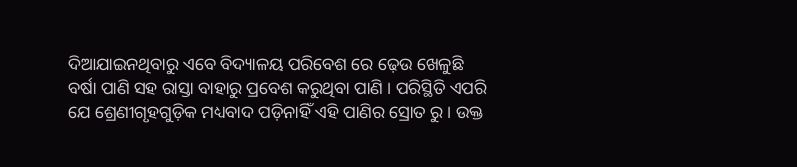ଦିଆଯାଇନଥିବାରୁ ଏବେ ବିଦ୍ୟାଳୟ ପରିବେଶ ରେ ଢ଼େଉ ଖେଳୁଛି ବର୍ଷା ପାଣି ସହ ରାସ୍ତା ବାହାରୁ ପ୍ରବେଶ କରୁଥିବା ପାଣି । ପରିସ୍ଥିତି ଏପରି ଯେ ଶ୍ରେଣୀଗୃହଗୁଡ଼ିକ ମଧ୍ୟବାଦ ପଡ଼ିନାହିଁ ଏହି ପାଣିର ସ୍ରୋତ ରୁ । ଉକ୍ତ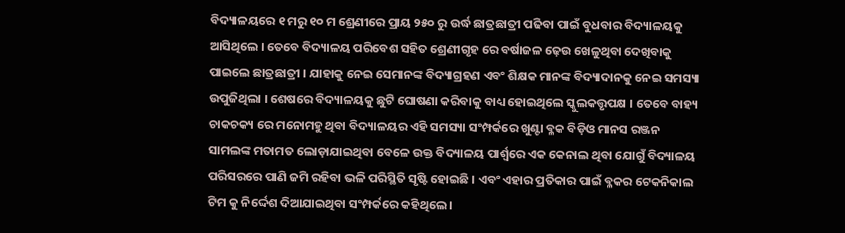ବିଦ୍ୟାଳୟରେ ୧ ମରୁ ୧୦ ମ ଶ୍ରେଣୀରେ ପ୍ରାୟ ୨୫୦ ରୁ ଉର୍ଦ୍ଧ ଛାତ୍ରଛାତ୍ରୀ ପଢିବା ପାଇଁ ବୁଧବାର ବିଦ୍ୟାଳୟକୁ ଆସିଥିଲେ । ତେବେ ବିଦ୍ୟାଳୟ ପରିବେଶ ସହିତ ଶ୍ରେଣୀଗୃହ ରେ ବର୍ଷାଜଳ ଢ଼େଉ ଖେଳୁଥିବା ଦେଖିବାକୁ ପାଇଲେ ଛାତ୍ରଛାତ୍ରୀ । ଯାହାକୁ ନେଇ ସେମାନଙ୍କ ବିଦ୍ୟାଗ୍ରହଣ ଏବଂ ଶିକ୍ଷକ ମାନଙ୍କ ବିଦ୍ୟାଦାନକୁ ନେଇ ସମସ୍ୟା ଉପୁଜିଥିଲା । ଶେଷରେ ବିଦ୍ୟାଳୟକୁ ଛୁଟି ଘୋଷଣା କରିବାକୁ ବାଧ୍ୟ ହୋଇଥିଲେ ସ୍କୁଲକତ୍ତୃପକ୍ଷ । ତେବେ ବାହ୍ୟ ଚାକଚକ୍ୟ ରେ ମନୋମହୁ ଥିବା ବିଦ୍ୟାଳୟର ଏହି ସମସ୍ୟା ସଂମ୍ପର୍କରେ ଖୁଣ୍ଟା ବ୍ଳକ ବିଡ଼ିଓ ମାନସ ରଞ୍ଜନ ସାମଲଙ୍କ ମତାମତ ଲୋଡ଼ାଯାଇଥିବା ବେଳେ ଉକ୍ତ ବିଦ୍ୟାଳୟ ପାର୍ଶ୍ଵରେ ଏକ କେନାଲ ଥିବା ଯୋଗୁଁ ବିଦ୍ୟାଳୟ ପରିସରରେ ପାଣି ଜମି ରହିବା ଭଳି ପରିସ୍ଥିତି ସୃଷ୍ଟି ହୋଇଛି । ଏବଂ ଏହାର ପ୍ରତିକାର ପାଇଁ ବ୍ଳକର ଟେକନିକାଲ ଟିମ କୁ ନିର୍ଦ୍ଦେଶ ଦିଆଯାଇଥିବା ସଂମ୍ପର୍କରେ କହିଥିଲେ ।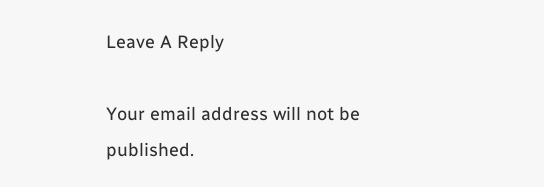Leave A Reply

Your email address will not be published.